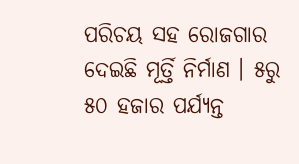ପରିଚୟ ସହ ରୋଜଗାର ଦେଇଛି ମୂର୍ତ୍ତି ନିର୍ମାଣ । ୫ରୁ ୫୦ ହଜାର ପର୍ଯ୍ୟନ୍ତ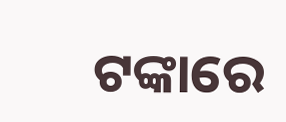ଟଙ୍କାରେ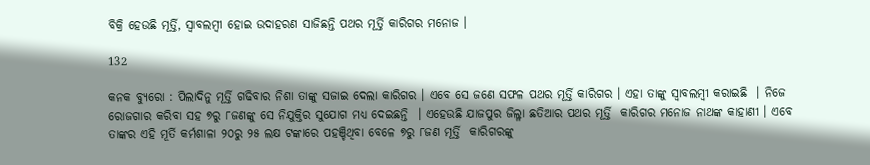ବିକ୍ରି ହେଉଛି ମୂର୍ତ୍ତି, ସ୍ୱାବଲମ୍ବୀ ହୋଇ ଉଦାହରଣ ସାଜିଛନ୍ତି ପଥର ମୂର୍ତ୍ତି କାରିଗର ମନୋଜ ।

132

କନକ ବ୍ୟୁରୋ : ପିଲାଦିନୁ ମୂର୍ତ୍ତି ଗଢିବାର ନିଶା ତାଙ୍କୁ ସଜାଇ ଦେଲା କାରିଗର । ଏବେ ସେ ଜଣେ ସଫଳ ପଥର ମୂର୍ତ୍ତି କାରିଗର । ଏହା ତାଙ୍କୁ ସ୍ୱାବଲମ୍ବୀ କରାଇଛି  । ନିଜେ ରୋଜଗାର କରିବା ସହ ୭ରୁ ୮ଜଣଙ୍କୁ ସେ ନିଯୁକ୍ତିର ସୁଯୋଗ ମଧ୍ୟ ଦେଇଛନ୍ତି  । ଏହେଉଛି ଯାଜପୁର ଜିଲ୍ଳା ଛତିଆର ପଥର ମୂର୍ତ୍ତି  କାରିଗର ମନୋଜ ନାଥଙ୍କ କାହାଣୀ । ଏବେ ତାଙ୍କର ଏହି ମୂର୍ତି କର୍ମଶାଳା ୨୦ରୁ ୨୫ ଲକ୍ଷ ଟଙ୍କାରେ ପହଞ୍ଚିଥିବା ବେଳେ ୭ରୁ ୮ଜଣ ମୂର୍ତ୍ତି  କାରିଗରଙ୍କୁ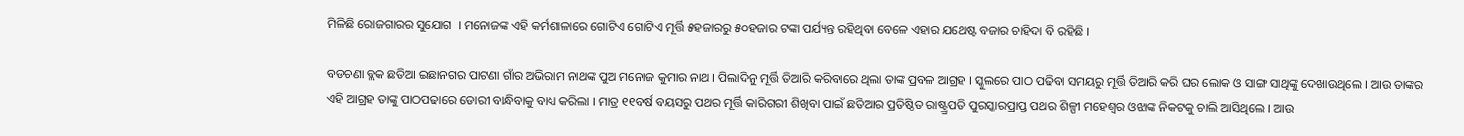ମିଳିଛି ରୋଜଗାରର ସୁଯୋଗ  । ମନୋଜଙ୍କ ଏହି କର୍ମଶାଳାରେ ଗୋଟିଏ ଗୋଟିଏ ମୂର୍ତ୍ତି ୫ହଜାରରୁ ୫୦ହଜାର ଟଙ୍କା ପର୍ଯ୍ୟନ୍ତ ରହିଥିବା ବେଳେ ଏହାର ଯଥେଷ୍ଟ ବଜାର ଚାହିଦା ବି ରହିଛି ।

ବଡଚଣା ବ୍ଲକ ଛତିଆ ଇଛାନଗର ପାଟଣା ଗାଁର ଅଭିରାମ ନାଥଙ୍କ ପୁଅ ମନୋଜ କୁମାର ନାଥ । ପିଲାଦିନୁ ମୂର୍ତ୍ତି ତିଆରି କରିବାରେ ଥିଲା ତାଙ୍କ ପ୍ରବଳ ଆଗ୍ରହ । ସ୍କୁଲରେ ପାଠ ପଢିବା ସମୟରୁ ମୂର୍ତ୍ତି ତିଆରି କରି ଘର ଲୋକ ଓ ସାଙ୍ଗ ସାଥିଙ୍କୁ ଦେଖାଉଥିଲେ । ଆଉ ତାଙ୍କର ଏହି ଆଗ୍ରହ ତାଙ୍କୁ ପାଠପଢାରେ ଡୋରୀ ବାନ୍ଧିବାକୁ ବାଧ୍ୟ କରିଲା । ମାତ୍ର ୧୧ବର୍ଷ ବୟସରୁ ପଥର ମୂର୍ତ୍ତି କାରିଗରୀ ଶିଖିବା ପାଇଁ ଛତିଆର ପ୍ରତିଷ୍ଠିତ ରାଷ୍ଟ୍ର୍ରପତି ପୁରସ୍କାରପ୍ରାପ୍ତ ପଥର ଶିଳ୍ପୀ ମହେଶ୍ୱର ଓଝାଙ୍କ ନିକଟକୁ ଚାଲି ଆସିଥିଲେ । ଆଉ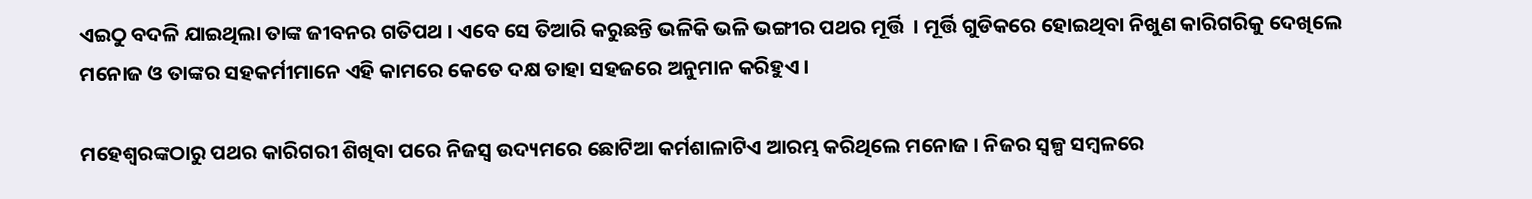ଏଇଠୁ ବଦଳି ଯାଇଥିଲା ତାଙ୍କ ଜୀବନର ଗତିପଥ । ଏବେ ସେ ତିଆରି କରୁଛନ୍ତି ଭଳିକି ଭଳି ଭଙ୍ଗୀର ପଥର ମୂର୍ତ୍ତି  । ମୂର୍ତ୍ତି ଗୁଡିକରେ ହୋଇଥିବା ନିଖୁଣ କାରିଗରିକୁ ଦେଖିଲେ ମନୋଜ ଓ ତାଙ୍କର ସହକର୍ମୀମାନେ ଏହି କାମରେ କେତେ ଦକ୍ଷ ତାହା ସହଜରେ ଅନୁମାନ କରିହୁଏ ।

ମହେଶ୍ୱରଙ୍କଠାରୁ ପଥର କାରିଗରୀ ଶିଖିବା ପରେ ନିଜସ୍ୱ ଉଦ୍ୟମରେ ଛୋଟିଆ କର୍ମଶାଳାଟିଏ ଆରମ୍ଭ କରିଥିଲେ ମନୋଜ । ନିଜର ସ୍ୱଳ୍ପ ସମ୍ବଳରେ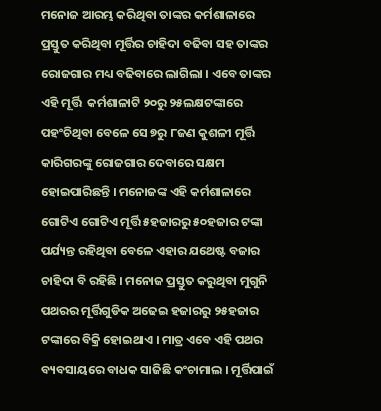ମନୋଜ ଆରମ୍ଭ କରିଥିବା ତାଙ୍କର କର୍ମଶାଳାରେ ପ୍ରସ୍ତୁତ କରିଥିବା ମୂର୍ତ୍ତିର ଚାହିଦା ବଢିବା ସହ ତାଙ୍କର ରୋଜଗାର ମଧ୍ୟ ବଢିବାରେ ଲାଗିଲା । ଏବେ ତାଙ୍କର ଏହି ମୂର୍ତ୍ତି  କର୍ମଶାଳାଟି ୨୦ରୁ ୨୫ଲକ୍ଷଟଙ୍କାରେ ପହଂଚିଥିବା ବେଳେ ସେ ୭ରୁ ୮ଜଣ କୁଶଳୀ ମୂର୍ତ୍ତି କାରିଗରଙ୍କୁ ରୋଜଗାର ଦେବାରେ ସକ୍ଷମ ହୋଇପାରିଛନ୍ତି । ମନୋଜଙ୍କ ଏହି କର୍ମଶାଳାରେ ଗୋଟିଏ ଗୋଟିଏ ମୂର୍ତ୍ତି ୫ହଜାରରୁ ୫୦ହଜାର ଟଙ୍କା ପର୍ଯ୍ୟନ୍ତ ରହିଥିବା ବେଳେ ଏହାର ଯଥେଷ୍ଟ ବଜାର ଚାହିଦା ବି ରହିଛି । ମନୋଜ ପ୍ରସ୍ତୁତ କରୁଥିବା ମୁଗୁନି ପଥରର ମୂର୍ତ୍ତିଗୁଡିକ ଅଢେଇ ହଜାରରୁ ୨୫ହଜାର ଟଙ୍କାରେ ବିକ୍ରି ହୋଇଥାଏ । ମାତ୍ର ଏବେ ଏହି ପଥର ବ୍ୟବସାୟରେ ବାଧକ ସାଜିଛି କଂଚାମାଲ । ମୂର୍ତ୍ତିପାଇଁ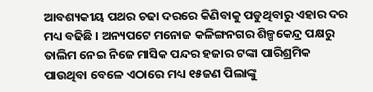ଆବଶ୍ୟକୀୟ ପଥର ଚଢା ଦରରେ କିଣିବାକୁ ପଡୁଥିବାରୁ ଏହାର ଦର ମଧ୍ୟ ବଢିଛି । ଅନ୍ୟପଟେ ମନୋଜ କଳିଙ୍ଗନଗର ଶିଳ୍ପକେନ୍ଦ୍ର ପକ୍ଷରୁ ତାଲିମ ନେଇ ନିଜେ ମାସିକ ପନ୍ଦର ହଜାର ଟଙ୍କା ପାରିଶ୍ରମିକ ପାଉଥିବା ବେଳେ ଏଠାରେ ମଧ୍ୟ ୧୫ଜଣ ପିଲାଙ୍କୁ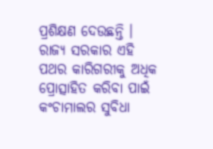ପ୍ରଶିକ୍ଷଣ ଦେଉଛନ୍ତି । ରାଜ୍ୟ ସରକାର ଏହି ପଥର କାରିଗରୀକୁ ଅଧିକ ପ୍ରୋତ୍ସାହିତ କରିବା ପାଇଁ କଂଚାମାଲର ସୁବିଧା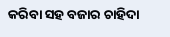କରିବା ସହ ବଜାର ଚାହିଦା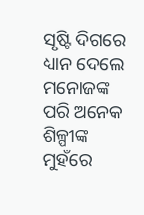ସୃଷ୍ଟି ଦିଗରେ ଧ୍ୟାନ ଦେଲେ ମନୋଜଙ୍କ ପରି ଅନେକ ଶିଳ୍ପୀଙ୍କ ମୁହଁରେ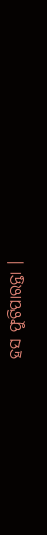ହସ ଫୁଟିପାରନ୍ତା ।